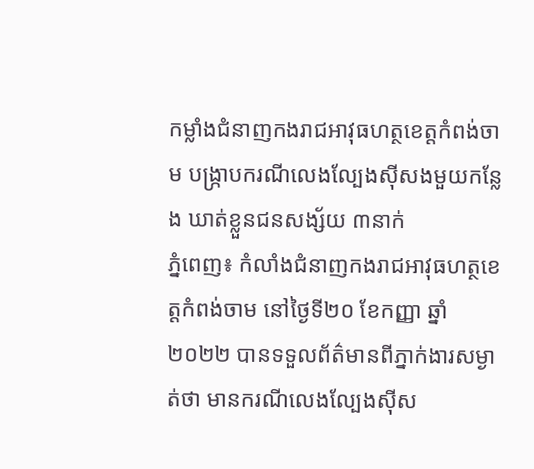កម្លាំងជំនាញកងរាជអាវុធហត្ថខេត្តកំពង់ចាម បង្ក្រាបករណីលេងល្បែងស៊ីសងមួយកន្លែង ឃាត់ខ្លួនជនសង្ស័យ ៣នាក់
ភ្នំពេញ៖ កំលាំងជំនាញកងរាជអាវុធហត្ថខេត្តកំពង់ចាម នៅថ្ងៃទី២០ ខែកញ្ញា ឆ្នាំ២០២២ បានទទួលព័ត៌មានពីភ្នាក់ងារសម្ងាត់ថា មានករណីលេងល្បែងស៊ីស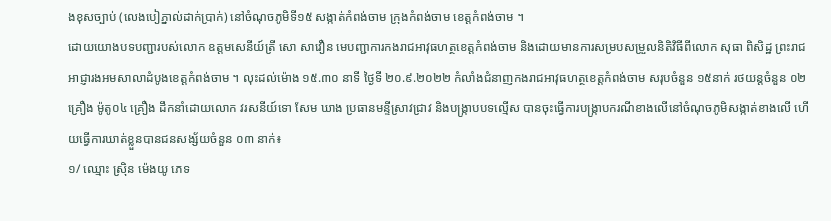ងខុសច្បាប់ (លេងបៀភ្នាល់ដាក់ប្រាក់) នៅចំណុចភូមិទី១៥ សង្កាត់កំពង់ចាម ក្រុងកំពង់ចាម ខេត្តកំពង់ចាម ។
ដោយយោងបទបញ្ជារបស់លោក ឧត្តមសេនីយ៍ត្រី សោ សាវឿន មេបញ្ជាការកងរាជអាវុធហត្ថខេត្តកំពង់ចាម និងដោយមានការសម្របសម្រួលនិតិវិធីពីលោក សុធា ពិសិដ្ឋ ព្រះរាជអាជ្ញារងអមសាលាដំបូងខេត្តកំពង់ចាម ។ លុះដល់ម៉ោង ១៥.៣០ នាទី ថ្ងៃទី ២០.៩.២០២២ កំលាំងជំនាញកងរាជអាវុធហត្ថខេត្តកំពង់ចាម សរុបចំនួន ១៥នាក់ រថយន្តចំនួន ០២ គ្រឿង ម៉ូតូ០៤ គ្រឿង ដឹកនាំដោយលោក វរសនីយ៍ទោ សែម ឃាង ប្រធានមន្ទីស្រាវជ្រាវ និងបង្រ្កាបបទល្មើស បានចុះធ្វើការបង្រ្កាបករណីខាងលើនៅចំណុចភូមិសង្កាត់ខាងលើ ហើយធ្វើការឃាត់ខ្លួនបានជនសង្ស័យចំនួន ០៣ នាក់៖
១/ ឈ្មោះ ស្រ៊ិន ម៉េងយូ ភេទ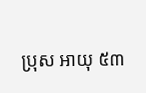ប្រុស អាយុ ៥៣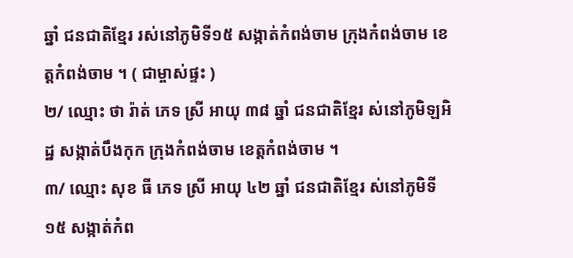ឆ្នាំ ជនជាតិខ្មែរ រស់នៅភូមិទី១៥ សង្កាត់កំពង់ចាម ក្រុងកំពង់ចាម ខេត្តកំពង់ចាម ។ ( ជាម្ចាស់ផ្ទះ )
២/ ឈ្មោះ ថា រ៉ាត់ ភេទ ស្រី អាយុ ៣៨ ឆ្នាំ ជនជាតិខ្មែរ ស់នៅភូមិឡអិដ្ឋ សង្កាត់បឹងកុក ក្រុងកំពង់ចាម ខេត្តកំពង់ចាម ។
៣/ ឈ្មោះ សុខ ធី ភេទ ស្រី អាយុ ៤២ ឆ្នាំ ជនជាតិខ្មែរ ស់នៅភូមិទី១៥ សង្កាត់កំព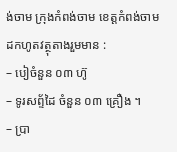ង់ចាម ក្រុងកំពង់ចាម ខេត្តកំពង់ចាម
ដកហូតវត្ថុតាងរួមមាន :
– បៀចំនួន ០៣ ហ៊ូ
– ទូរសព្ទ័ដៃ ចំនួន ០៣ គ្រឿង ។
– ប្រា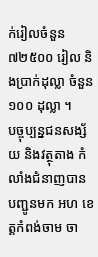ក់រៀលចំនួន ៧២៥០០ រៀល និងប្រាក់ដុល្លា ចំនួន ១០០ ដុល្លា ។
បច្ចុប្បន្នជនសង្ស័យ និងវត្ថុតាង កំលាំងជំនាញបានបញ្ជូនមក អហ ខេត្តកំពង់ចាម ចា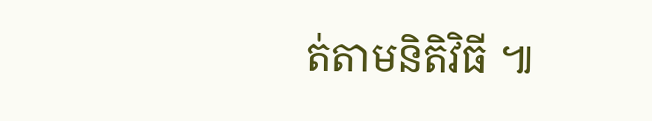ត់តាមនិតិវិធី ៕